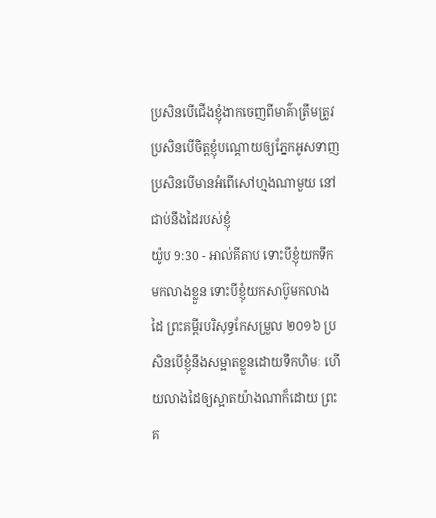ប្រសិនបើជើងខ្ញុំងាកចេញពីមាគ៌ាត្រឹមត្រូវ ប្រសិនបើចិត្តខ្ញុំបណ្ដោយឲ្យភ្នែកអូសទាញ ប្រសិនបើមានអំពើសៅហ្មងណាមួយ នៅជាប់នឹងដៃរបស់ខ្ញុំ
យ៉ូប 9:30 - អាល់គីតាប ទោះបីខ្ញុំយកទឹកមកលាងខ្លួន ទោះបីខ្ញុំយកសាប៊ូមកលាងដៃ ព្រះគម្ពីរបរិសុទ្ធកែសម្រួល ២០១៦ ប្រសិនបើខ្ញុំនឹងសម្អាតខ្លួនដោយទឹកហិមៈ ហើយលាងដៃឲ្យស្អាតយ៉ាងណាក៏ដោយ ព្រះគ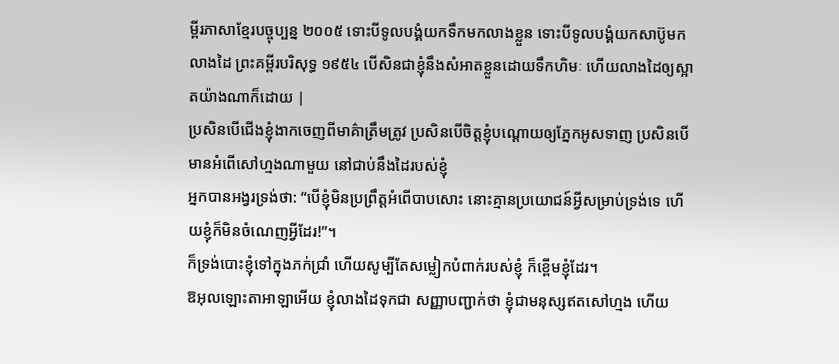ម្ពីរភាសាខ្មែរបច្ចុប្បន្ន ២០០៥ ទោះបីទូលបង្គំយកទឹកមកលាងខ្លួន ទោះបីទូលបង្គំយកសាប៊ូមកលាងដៃ ព្រះគម្ពីរបរិសុទ្ធ ១៩៥៤ បើសិនជាខ្ញុំនឹងសំអាតខ្លួនដោយទឹកហិមៈ ហើយលាងដៃឲ្យស្អាតយ៉ាងណាក៏ដោយ |
ប្រសិនបើជើងខ្ញុំងាកចេញពីមាគ៌ាត្រឹមត្រូវ ប្រសិនបើចិត្តខ្ញុំបណ្ដោយឲ្យភ្នែកអូសទាញ ប្រសិនបើមានអំពើសៅហ្មងណាមួយ នៅជាប់នឹងដៃរបស់ខ្ញុំ
អ្នកបានអង្វរទ្រង់ថា: “បើខ្ញុំមិនប្រព្រឹត្តអំពើបាបសោះ នោះគ្មានប្រយោជន៍អ្វីសម្រាប់ទ្រង់ទេ ហើយខ្ញុំក៏មិនចំណេញអ្វីដែរ!”។
ក៏ទ្រង់បោះខ្ញុំទៅក្នុងភក់ជ្រាំ ហើយសូម្បីតែសម្លៀកបំពាក់របស់ខ្ញុំ ក៏ខ្ពើមខ្ញុំដែរ។
ឱអុលឡោះតាអាឡាអើយ ខ្ញុំលាងដៃទុកជា សញ្ញាបញ្ជាក់ថា ខ្ញុំជាមនុស្សឥតសៅហ្មង ហើយ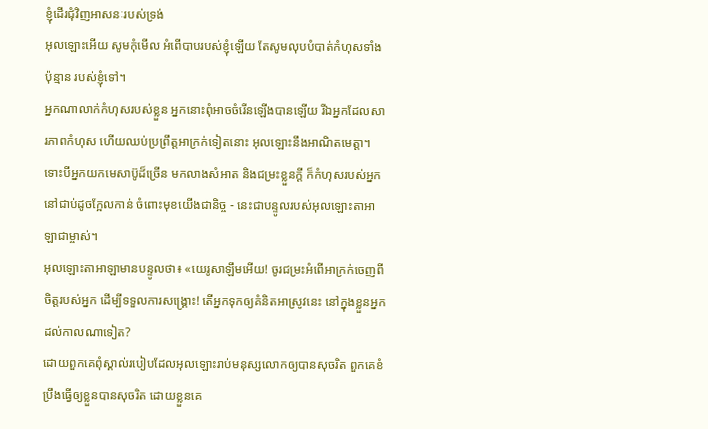ខ្ញុំដើរជុំវិញអាសនៈរបស់ទ្រង់
អុលឡោះអើយ សូមកុំមើល អំពើបាបរបស់ខ្ញុំឡើយ តែសូមលុបបំបាត់កំហុសទាំងប៉ុន្មាន របស់ខ្ញុំទៅ។
អ្នកណាលាក់កំហុសរបស់ខ្លួន អ្នកនោះពុំអាចចំរើនឡើងបានឡើយ រីឯអ្នកដែលសារភាពកំហុស ហើយឈប់ប្រព្រឹត្តអាក្រក់ទៀតនោះ អុលឡោះនឹងអាណិតមេត្តា។
ទោះបីអ្នកយកមេសាប៊ូដ៏ច្រើន មកលាងសំអាត និងជម្រះខ្លួនក្ដី ក៏កំហុសរបស់អ្នកនៅជាប់ដូចក្អែលកាន់ ចំពោះមុខយើងជានិច្ច - នេះជាបន្ទូលរបស់អុលឡោះតាអាឡាជាម្ចាស់។
អុលឡោះតាអាឡាមានបន្ទូលថា៖ «យេរូសាឡឹមអើយ! ចូរជម្រះអំពើអាក្រក់ចេញពីចិត្តរបស់អ្នក ដើម្បីទទួលការសង្គ្រោះ! តើអ្នកទុកឲ្យគំនិតអាស្រូវនេះ នៅក្នុងខ្លួនអ្នកដល់កាលណាទៀត?
ដោយពួកគេពុំស្គាល់របៀបដែលអុលឡោះរាប់មនុស្សលោកឲ្យបានសុចរិត ពួកគេខំប្រឹងធ្វើឲ្យខ្លួនបានសុចរិត ដោយខ្លួនគេ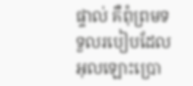ផ្ទាល់ គឺពុំព្រមទទួលរបៀបដែលអុលឡោះប្រោ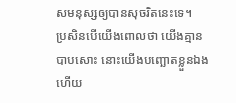សមនុស្សឲ្យបានសុចរិតនេះទេ។
ប្រសិនបើយើងពោលថា យើងគ្មានបាបសោះ នោះយើងបញ្ឆោតខ្លួនឯង ហើយ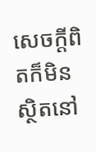សេចក្ដីពិតក៏មិនស្ថិតនៅ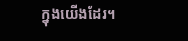ក្នុងយើងដែរ។